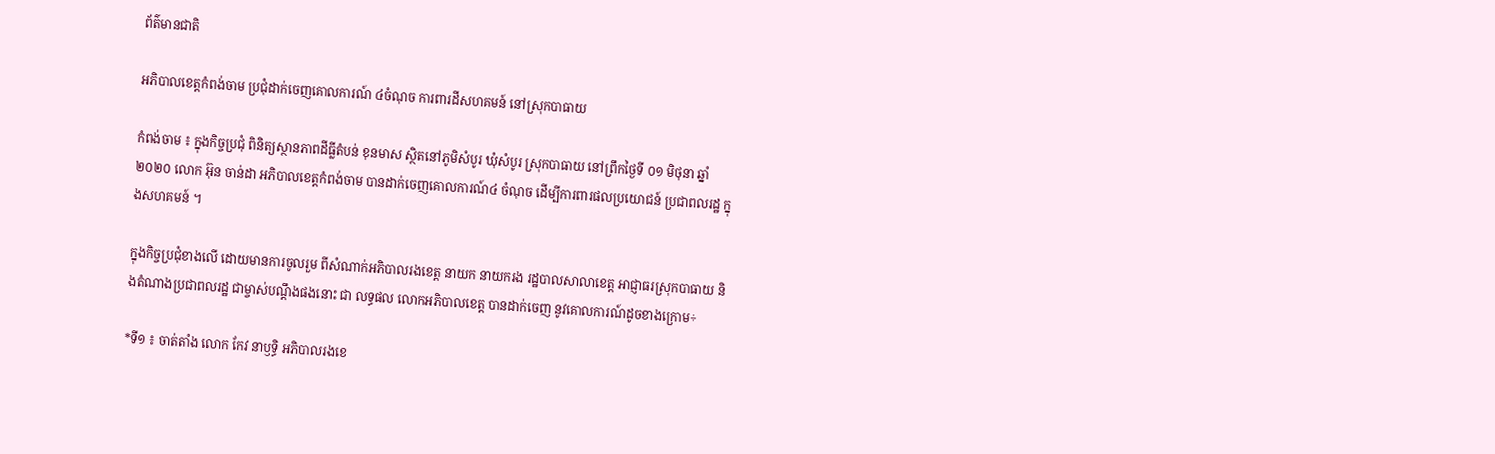ព័ត៌មានជាតិ

អភិបាលខេត្តកំពង់ចាម ប្រជុំដាក់ចេញគោលការណ៍ ៤ចំណុច ការពារដីសហគមន៍ នៅស្រុកបាធាយ

កំពង់ចាម ៖ ក្នុងកិច្ចប្រជុំ ពិនិត្យស្ថានភាពដីធ្លីតំបន់ ខុនមាស ស្ថិតនៅភូមិសំបូរ ឃុំសំបូរ ស្រុកបាធាយ នៅព្រឹកថ្ងៃទី ០១ មិថុនា ឆ្នាំ២០២០ លោក អ៊ុន ចាន់ដា អភិបាលខេត្តកំពង់ចាម បានដាក់ចេញគោលការណ៍៤ ចំណុច ដើម្បីការពារផលប្រយោជន៍ ប្រជាពលរដ្ឋ ក្នុងសហគមន៍ ។

ក្នុងកិច្ចប្រជុំខាងលើ ដោយមានការចូលរួម ពីសំណាក់អភិបាលរងខេត្ត នាយក នាយករង រដ្ឋបាលសាលាខេត្ត អាជ្ញាធរស្រុកបាធាយ និងតំណាងប្រជាពលរដ្ឋ ជាម្ចាស់បណ្តឹងផងនោះ ជា លទ្ធផល លោកអភិបាលខេត្ត បានដាក់ចេញ នូវគោលការណ៍ដូចខាងក្រោម÷

*ទី១ ៖ ចាត់តាំង លោក កែវ នាឫទ្ធិ អភិបាលរងខេ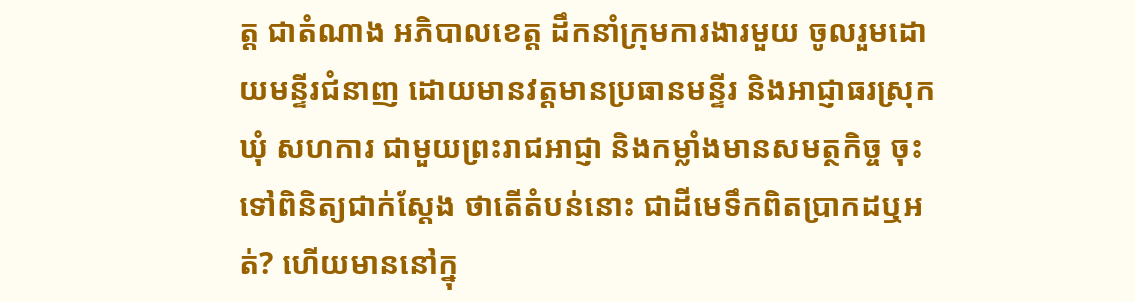ត្ត ជាតំណាង អភិបាលខេត្ត ដឹកនាំក្រុមការងារមួយ ចូលរួមដោយមន្ទីរជំនាញ ដោយមានវត្តមានប្រធានមន្ទីរ និងអាជ្ញាធរស្រុក ឃុំ សហការ ជាមួយព្រះរាជអាជ្ញា និងកម្លាំងមានសមត្ថកិច្ច ចុះទៅពិនិត្យជាក់ស្ដែង ថាតើតំបន់នោះ ជាដីមេទឹកពិតប្រាកដឬអត់? ហើយមាននៅក្នុ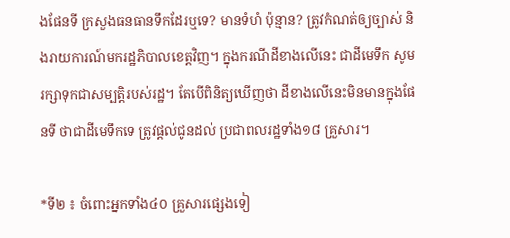ងផែនទី ក្រសួងធនធានទឹកដែរឬទេ? មានទំហំ ប៉ុន្មាន? ត្រូវកំណត់ឲ្យច្បាស់ និងរាយការណ៍មករដ្ឋភិបាលខេត្តវិញ។ ក្នុងករណីដីខាងលើនេះ ជាដីមេទឹក សូមរក្សាទុកជាសម្បត្តិរបស់រដ្ឋ។ តែបើពិនិត្យឃើញថា ដីខាងលើនេះមិនមានក្នុងផែនទី ថាជាដីមេទឹកទេ ត្រូវផ្ដល់ជូនដល់ ប្រជាពលរដ្ឋទាំង១៨ គ្រួសារ។

*ទី២ ៖ ចំពោះអ្នកទាំង៤០ គ្រួសារផ្សេងទៀ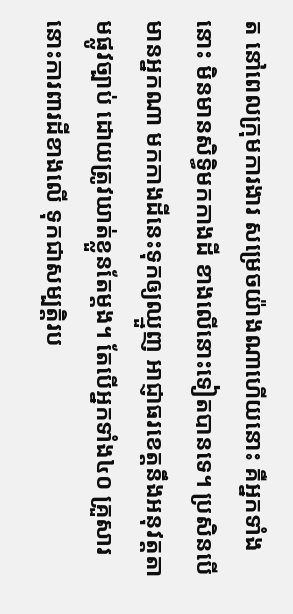ត នៅពេលក្រុមការងារ សម្រេចយ៉ាងណាហើយនោះ គឺអ្នកទាំងនោះ មិនមានសិទ្ធិមកកាងដី ខាងលើនោះទៀតបានទេ។ ប្រសិនបើមានអ្នកណា មកកាងដីនេះទុកឲ្យឈ្មួញ អាជ្ញាធរខេត្តនឹងអនុវត្តតាមផ្លូវច្បាប់ ដោយត្រូវឃាត់ខ្លួនតែម្ដង។ តែបើអ្នកទាំង៤០ គ្រួសារនោះការពារដីខាងលើ ទុកជាសម្បត្តិរប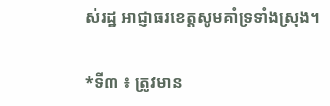ស់រដ្ឋ អាជ្ញាធរខេត្តសូមគាំទ្រទាំងស្រុង។

*ទី៣ ៖ ត្រូវមាន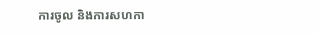ការចូល និងការសហកា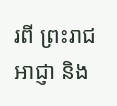រពី ព្រះរាជអាជ្ញា និង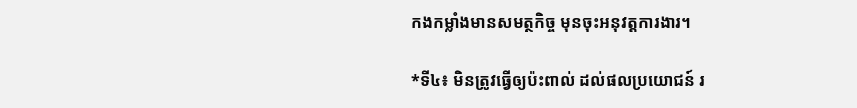កងកម្លាំងមានសមត្ថកិច្ច មុនចុះអនុវត្តការងារ។

*ទី៤៖ មិនត្រូវធ្វើឲ្យប៉ះពាល់ ដល់ផលប្រយោជន៍ រ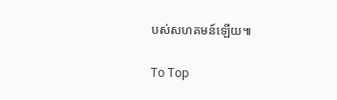បស់សហគមន៍ឡើយ៕

To Top